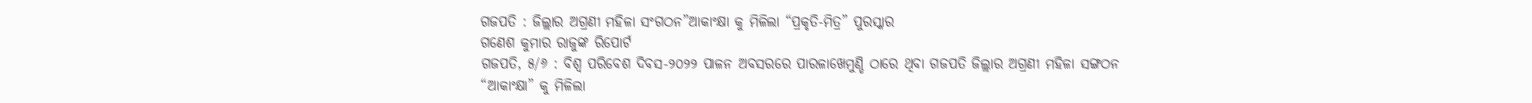ଗଜପତି : ଜିଲ୍ଲାର ଅଗ୍ରଣୀ ମହିଳା ସଂଗଠନ”ଆକାଂକ୍ଷା କୁ ମିଳିଲା “ପ୍ରକୃତି-ମିତ୍ର” ପୁରସ୍କାର
ଗଣେଶ କୁମାର ରାଜୁଙ୍କ ରିପୋର୍ଟ
ଗଜପତି, ୫/୬ : ବିଶ୍ଵ ପରିବେଶ ଦିବସ-୨୦୨୨ ପାଳନ ଅବସରରେ ପାରଳାଖେମୁଣ୍ଡି ଠାରେ ଥିବା ଗଜପତି ଜିଲ୍ଲାର ଅଗ୍ରଣୀ ମହିଳା ସଙ୍ଗଠନ “ଆକାଂକ୍ଷା” କୁ ମିଳିଲା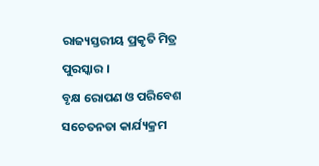ରାଜ୍ୟସ୍ତରୀୟ ପ୍ରକୃତି ମିତ୍ର ପୁରସ୍କାର ।
ବୃକ୍ଷ ରୋପଣ ଓ ପରିବେଶ ସଚେତନତା କାର୍ଯ୍ୟକ୍ରମ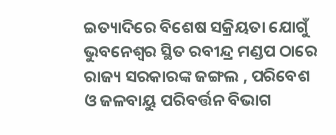ଇତ୍ୟାଦିରେ ବିଶେଷ ସକ୍ରିୟତା ଯୋଗୁଁ ଭୁବନେଶ୍ୱର ସ୍ଥିତ ରବୀନ୍ଦ୍ର ମଣ୍ଡପ ଠାରେ ରାଜ୍ୟ ସରକାରଙ୍କ ଜଙ୍ଗଲ , ପରିବେଶ ଓ ଜଳବାୟୁ ପରିବର୍ତ୍ତନ ବିଭାଗ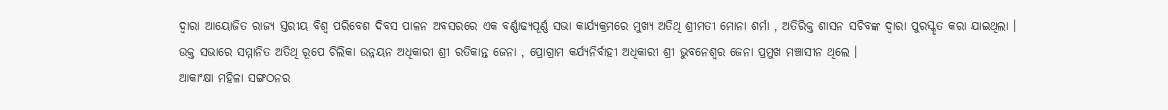ଦ୍ୱାରା ଆୟୋଜିତ ରାଜ୍ୟ ସ୍ତରୀୟ ବିଶ୍ୱ ପରିବେଶ ଦିବସ ପାଳନ ଅବସରରେ ଏକ ବର୍ଣ୍ଣାଢ୍ୟପୂର୍ଣ୍ଣ ସଭା କାର୍ଯ୍ୟକ୍ରମରେ ମୁଖ୍ୟ ଅତିଥି ଶ୍ରୀମତୀ ମୋନା ଶର୍ମା , ଅତିରିକ୍ତ ଶାସନ ସଚିବଙ୍କ ଦ୍ଵାରା ପୁରସ୍କୃତ କରା ଯାଇଥିଲା ।
ଉକ୍ତ ସଭାରେ ସମ୍ମାନିତ ଅତିଥି ରୂପେ ଚିଲିକା ଉନ୍ନୟନ ଅଧିକାରୀ ଶ୍ରୀ ରତିକାନ୍ତ ଜେନା , ପ୍ରୋଗ୍ରାମ କର୍ଯ୍ୟନିର୍ବାହୀ ଅଧିକାରୀ ଶ୍ରୀ ଭୁବନେଶ୍ୱର ଜେନା ପ୍ରମୁଖ ମଞ୍ଚାସୀନ ଥିଲେ ।
ଆକାଂକ୍ଷା ମହିଳା ସଙ୍ଗଠନର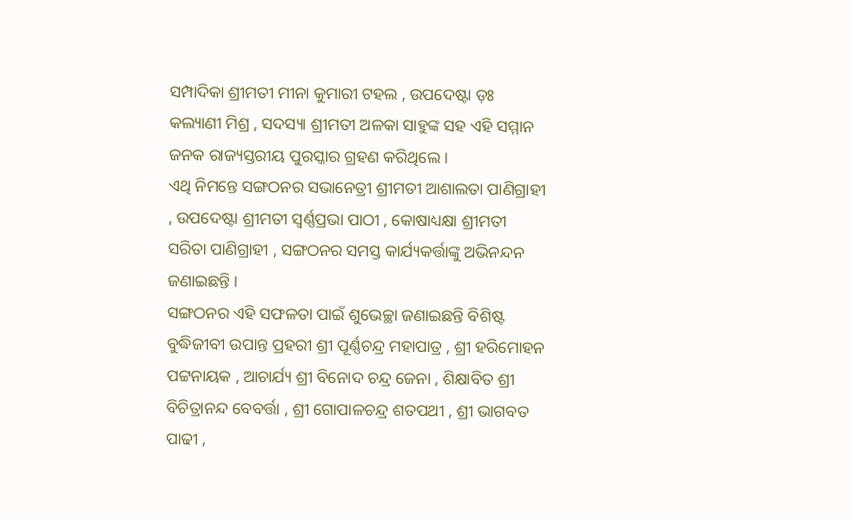ସମ୍ପାଦିକା ଶ୍ରୀମତୀ ମୀନା କୁମାରୀ ଟହଲ , ଉପଦେଷ୍ଟା ଡ଼ଃ କଲ୍ୟାଣୀ ମିଶ୍ର , ସଦସ୍ୟା ଶ୍ରୀମତୀ ଅଳକା ସାହୁଙ୍କ ସହ ଏହି ସମ୍ମାନ ଜନକ ରାଜ୍ୟସ୍ତରୀୟ ପୁରସ୍କାର ଗ୍ରହଣ କରିଥିଲେ ।
ଏଥି ନିମନ୍ତେ ସଙ୍ଗଠନର ସଭାନେତ୍ରୀ ଶ୍ରୀମତୀ ଆଶାଲତା ପାଣିଗ୍ରାହୀ , ଉପଦେଷ୍ଟା ଶ୍ରୀମତୀ ସ୍ୱର୍ଣ୍ଣପ୍ରଭା ପାଠୀ , କୋଷାଧ୍ୟକ୍ଷା ଶ୍ରୀମତୀ ସରିତା ପାଣିଗ୍ରାହୀ , ସଙ୍ଗଠନର ସମସ୍ତ କାର୍ଯ୍ୟକର୍ତ୍ତାଙ୍କୁ ଅଭିନନ୍ଦନ ଜଣାଇଛନ୍ତି ।
ସଙ୍ଗଠନର ଏହି ସଫଳତା ପାଇଁ ଶୁଭେଚ୍ଛା ଜଣାଇଛନ୍ତି ବିଶିଷ୍ଟ ବୁଦ୍ଧିଜୀବୀ ଉପାନ୍ତ ପ୍ରହରୀ ଶ୍ରୀ ପୂର୍ଣ୍ଣଚନ୍ଦ୍ର ମହାପାତ୍ର , ଶ୍ରୀ ହରିମୋହନ ପଟ୍ଟନାୟକ , ଆଚାର୍ଯ୍ୟ ଶ୍ରୀ ବିନୋଦ ଚନ୍ଦ୍ର ଜେନା , ଶିକ୍ଷାବିତ ଶ୍ରୀ ବିଚିତ୍ରାନନ୍ଦ ବେବର୍ତ୍ତା , ଶ୍ରୀ ଗୋପାଳଚନ୍ଦ୍ର ଶତପଥୀ , ଶ୍ରୀ ଭାଗବତ ପାଢୀ ,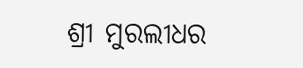ଶ୍ରୀ ମୁରଲୀଧର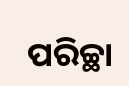ପରିଚ୍ଛା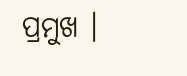ପ୍ରମୁଖ ।